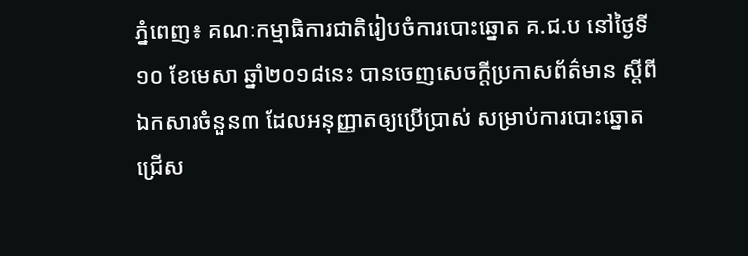ភ្នំពេញ៖ គណៈកម្មាធិការជាតិរៀបចំការបោះឆ្នោត គ.ជ.ប នៅថ្ងៃទី១០ ខែមេសា ឆ្នាំ២០១៨នេះ បានចេញសេចក្ដីប្រកាសព័ត៌មាន ស្តីពីឯកសារចំនួន៣ ដែលអនុញ្ញាតឲ្យប្រើប្រាស់ សម្រាប់ការបោះឆ្នោតជ្រើស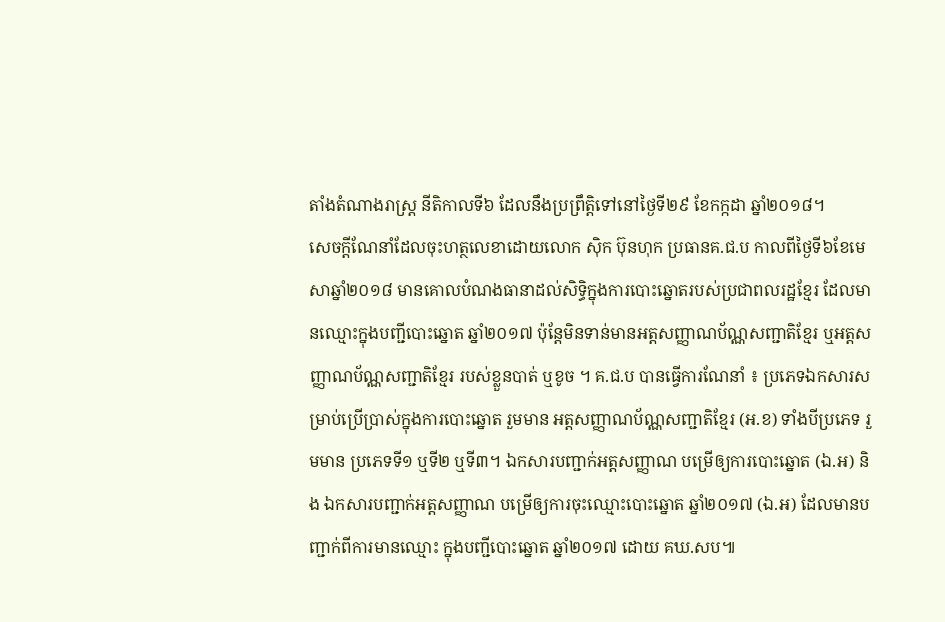តាំងតំណាងរាស្ដ្រ នីតិកាលទី៦ ដែលនឹងប្រព្រឹត្តិទៅនៅថ្ងៃទី២៩ ខែកក្កដា ឆ្នាំ២០១៨។
សេចក្តីណែនាំដែលចុះហត្ថលេខាដោយលោក ស៊ិក ប៊ុនហុក ប្រធានគ.ជ.ប កាលពីថ្ងៃទី៦ខែមេសាឆ្នាំ២០១៨ មានគោលបំណងធានាដល់សិទ្ធិក្នុងការបោះឆ្នោតរបស់ប្រជាពលរដ្ឋខ្មែរ ដែលមានឈ្មោះក្នុងបញ្ជីបោះឆ្នោត ឆ្នាំ២០១៧ ប៉ុន្តែមិនទាន់មានអត្តសញ្ញាណប័ណ្ណសញ្ជាតិខ្មែរ ឬអត្តសញ្ញាណប័ណ្ណសញ្ជាតិខ្មែរ របស់ខ្លួនបាត់ ឬខូច ។ គ.ជ.ប បានធ្វើការណែនាំ ៖ ប្រភេទឯកសារសម្រាប់ប្រើប្រាស់ក្នុងការបោះឆ្នោត រួមមាន អត្ដសញ្ញាណប័ណ្ណសញ្ជាតិខ្មែរ (អ.ខ) ទាំងបីប្រភេទ រួមមាន ប្រភេទទី១ ឬទី២ ឬទី៣។ ឯកសារបញ្ជាក់អត្ដសញ្ញាណ បម្រើឲ្យការបោះឆ្នោត (ឯ.អ) និង ឯកសារបញ្ជាក់អត្តសញ្ញាណ បម្រើឲ្យការចុះឈ្មោះបោះឆ្នោត ឆ្នាំ២០១៧ (ឯ.អ) ដែលមានបញ្ជាក់ពីការមានឈ្មោះ ក្នុងបញ្ជីបោះឆ្នោត ឆ្នាំ២០១៧ ដោយ គឃ.សប៕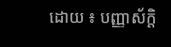ដោយ ៖ បញ្ញាស័ក្តិ